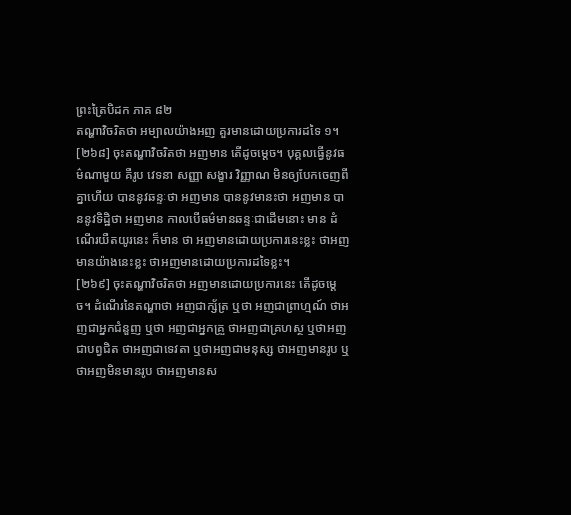ព្រះត្រៃបិដក ភាគ ៨២
តណ្ហាវិចរិតថា អម្បាលយ៉ាងអញ គួរមានដោយប្រការដទៃ ១។
[២៦៨] ចុះតណ្ហាវិចរិតថា អញមាន តើដូចម្ដេច។ បុគ្គលធ្វើនូវធម៌ណាមួយ គឺរូប វេទនា សញ្ញា សង្ខារ វិញ្ញាណ មិនឲ្យបែកចេញពីគ្នាហើយ បាននូវឆន្ទៈថា អញមាន បាននូវមានះថា អញមាន បាននូវទិដ្ឋិថា អញមាន កាលបើធម៌មានឆន្ទៈជាដើមនោះ មាន ដំណើរយឺតយូរនេះ ក៏មាន ថា អញមានដោយប្រការនេះខ្លះ ថាអញមានយ៉ាងនេះខ្លះ ថាអញមានដោយប្រការដទៃខ្លះ។
[២៦៩] ចុះតណ្ហាវិចរិតថា អញមានដោយប្រការនេះ តើដូចម្ដេច។ ដំណើរនៃតណ្ហាថា អញជាក្ស័ត្រ ឬថា អញជាព្រាហ្មណ៍ ថាអញជាអ្នកជំនួញ ឬថា អញជាអ្នកគ្រួ ថាអញជាគ្រហស្ថ ឬថាអញជាបព្វជិត ថាអញជាទេវតា ឬថាអញជាមនុស្ស ថាអញមានរូប ឬថាអញមិនមានរូប ថាអញមានស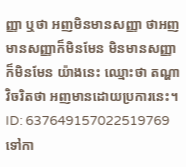ញ្ញា ឬថា អញមិនមានសញ្ញា ថាអញមានសញ្ញាក៏មិនមែន មិនមានសញ្ញាក៏មិនមែន យ៉ាងនេះ ឈ្មោះថា តណ្ហាវិចរិតថា អញមានដោយប្រការនេះ។
ID: 637649157022519769
ទៅកា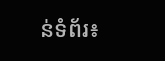ន់ទំព័រ៖